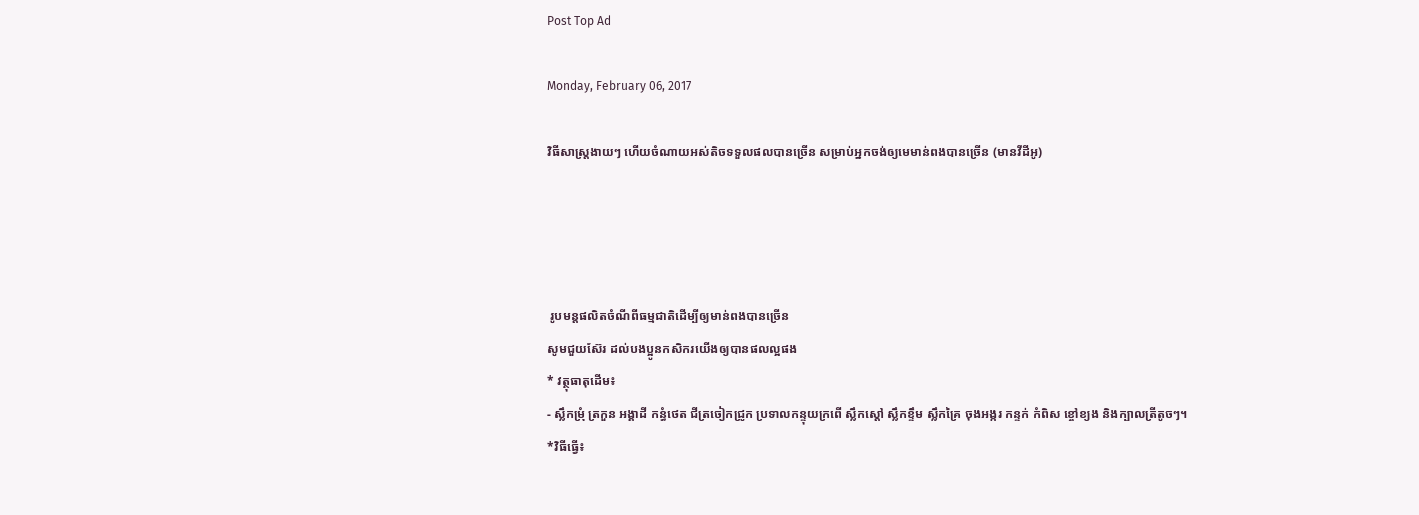Post Top Ad

Monday, February 06, 2017

វិធីសាស្រ្តងាយៗ ហើយចំណាយអស់តិចទទួលផលបានច្រើន សម្រាប់អ្នកចង់ឲ្យមេមាន់ពងបានច្រើន (មានវីដីអូ)




 រូបមន្តផលិតចំណីពីធម្មជាតិដើម្បីឲ្យមាន់ពងបានច្រើន
សូមជួយស៊ែរ ដល់បងប្អូនកសិករយើងឲ្យបានផលល្អផង
* វត្ថុធាតុដើម៖
- ស្លឹកម្រុំ ត្រកួន អង្គាដី កន្ធំថេត ជីត្រចៀកជ្រូក ប្រទាលកន្ទុយក្រពើ ស្លឹកស្ដៅ ស្លឹកខ្ទឹម ស្លឹកគ្រៃ ចុងអង្ករ កន្ទក់ កំពិស ខ្ចៅខ្យង និងក្បាលត្រីតូចៗ។
*វិធីធ្វើ៖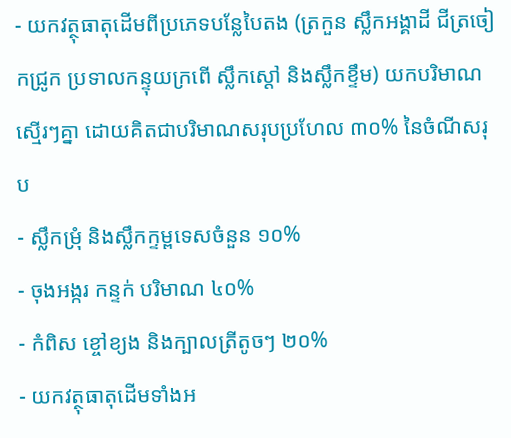- យកវត្ថុធាតុដើមពីប្រភេទបន្លែបៃតង (ត្រកួន ស្លឹកអង្គាដី ជីត្រចៀកជ្រូក ប្រទាលកន្ទុយក្រពើ ស្លឹកស្ដៅ និងស្លឹកខ្ទឹម) យកបរិមាណស្មើរៗគ្នា ដោយគិតជាបរិមាណសរុបប្រហែល ៣០% នៃចំណីសរុប
- ស្លឹកម្រុំ និងស្លឹកក្ទម្ពទេសចំនួន ១០%
- ចុងអង្ករ កន្ទក់ បរិមាណ ៤០%
- កំពិស ខ្ចៅខ្យង និងក្បាលត្រីតូចៗ ២០%
- យកវត្ថុធាតុដើមទាំងអ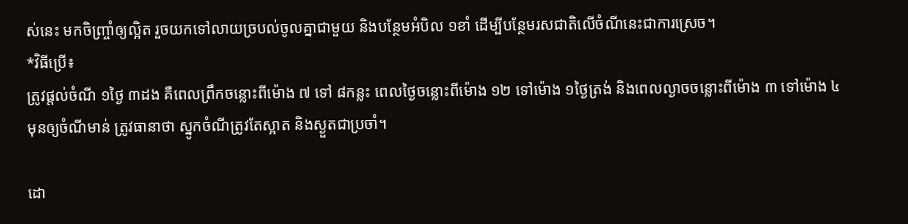ស់នេះ មកចិញ្ច្រាំឲ្យល្អិត រួចយកទៅលាយច្របល់ចូលគ្នាជាមួយ និងបន្ថែមអំបិល ១ខាំ ដើម្បីបន្ថែមរសជាតិលើចំណីនេះជាការស្រេច។
*វិធីប្រើ៖
ត្រូវផ្តល់ចំណី ១ថ្ងៃ ៣ដង គឺពេលព្រឹកចន្លោះពីម៉ោង ៧ ទៅ ៨កន្លះ ពេលថ្ងៃចន្លោះពីម៉ោង ១២ ទៅម៉ោង ១ថ្ងៃត្រង់ និងពេលល្ងាចចន្លោះពីម៉ោង ៣ ទៅម៉ោង ៤ មុនឲ្យចំណីមាន់ ត្រូវធានាថា ស្នូកចំណីត្រូវតែស្អាត និងស្ងួតជាប្រចាំ។

ដោ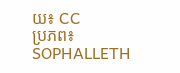យ៖ CC
ប្រភព៖ SOPHALLETH